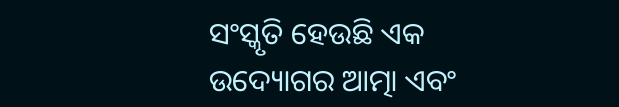ସଂସ୍କୃତି ହେଉଛି ଏକ ଉଦ୍ୟୋଗର ଆତ୍ମା ଏବଂ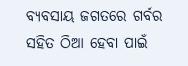ବ୍ୟବସାୟ ଜଗତରେ ଗର୍ବର ସହିତ ଠିଆ ହେବା ପାଇଁ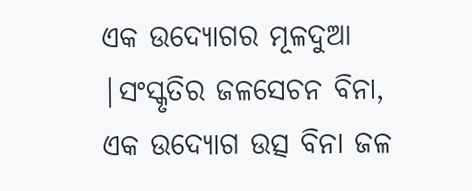ଏକ ଉଦ୍ୟୋଗର ମୂଳଦୁଆ |ସଂସ୍କୃତିର ଜଳସେଚନ ବିନା, ଏକ ଉଦ୍ୟୋଗ ଉତ୍ସ ବିନା ଜଳ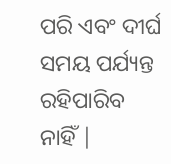ପରି ଏବଂ ଦୀର୍ଘ ସମୟ ପର୍ଯ୍ୟନ୍ତ ରହିପାରିବ ନାହିଁ |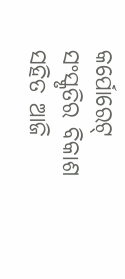କର୍ପୋରେଟ୍ ସଂସ୍କୃତିର ବିକାଶ ସହିତ ଆଜି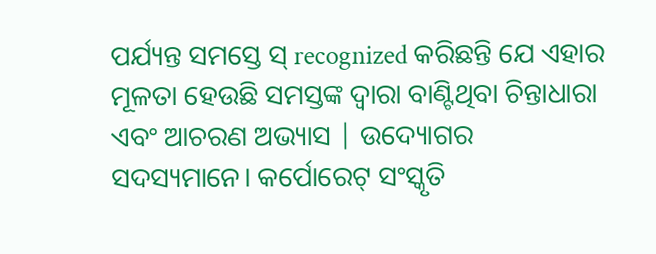ପର୍ଯ୍ୟନ୍ତ ସମସ୍ତେ ସ୍ recognized କରିଛନ୍ତି ଯେ ଏହାର ମୂଳତା ହେଉଛି ସମସ୍ତଙ୍କ ଦ୍ୱାରା ବାଣ୍ଟିଥିବା ଚିନ୍ତାଧାରା ଏବଂ ଆଚରଣ ଅଭ୍ୟାସ | ଉଦ୍ୟୋଗର ସଦସ୍ୟମାନେ। କର୍ପୋରେଟ୍ ସଂସ୍କୃତି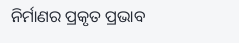ନିର୍ମାଣର ପ୍ରକୃତ ପ୍ରଭାବ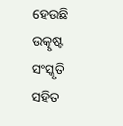ହେଉଛି ଉତ୍କୃଷ୍ଟ ସଂସ୍କୃତି ସହିତ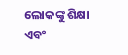ଲୋକଙ୍କୁ ଶିକ୍ଷା ଏବଂ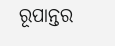ରୂପାନ୍ତର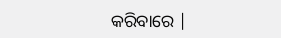କରିବାରେ |